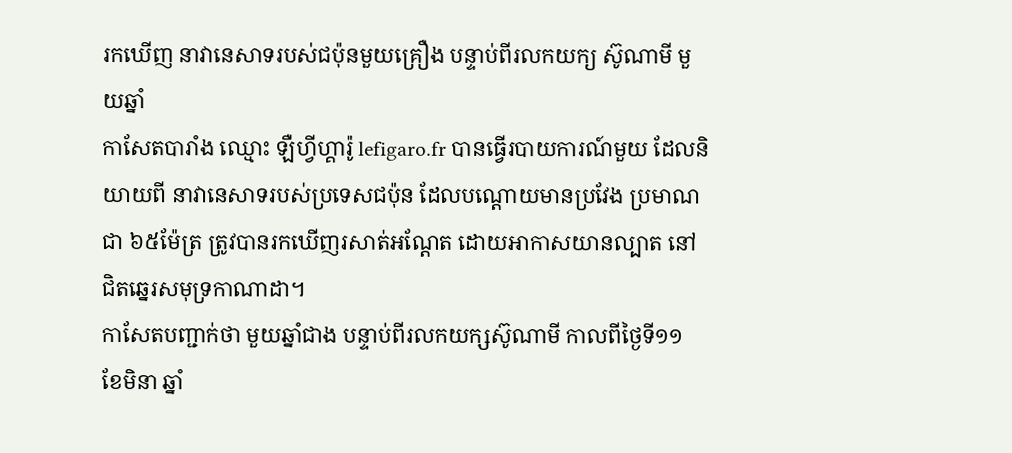រកឃើញ នាវានេសាទរបស់ជប៉ុនមួយគ្រឿង បន្ទាប់ពីរលកយក្យ ស៊ូណាមី មួយឆ្នាំ
កាសែតបារាំង ឈ្មោះ ឡឺហ្វីហ្គារ៉ូ lefigaro.fr បានធ្វើរបាយការណ៍មួយ ដែលនិយាយពី នាវានេសាទរបស់ប្រទេសជប៉ុន ដែលបណ្ដោយមានប្រវែង ប្រមាណជា ៦៥ម៉ែត្រ ត្រូវបានរកឃើញរសាត់អណ្តែត ដោយអាកាសយានល្បាត នៅជិតឆ្នេរសមុទ្រកាណាដា។
កាសែតបញ្ជាក់ថា មួយឆ្នាំជាង បន្ទាប់ពីរលកយក្សស៊ូណាមី កាលពីថ្ងៃទី១១ ខែមិនា ឆ្នាំ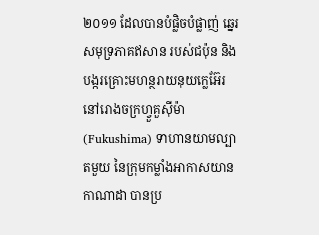២០១១ ដែលបានបំផ្លិចបំផ្លាញ់ ឆ្នេរសមុទ្រភាគឥសាន របស់ជប៉ុន និងបង្ករគ្រោះមហន្ថរាយនុយក្លេអ៊ែរ នៅរោងចក្រហ្វួគួស៊ីម៉ា (Fukushima) ទាហានយាមល្បាតមួយ នៃក្រុមកម្លាំងអាកាសយានកាណាដា បានប្រ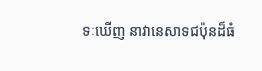ទៈឃើញ នាវានេសាទជប៉ុនដ៏ធំ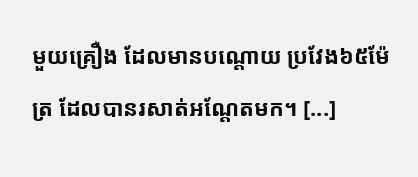មួយគ្រឿង ដែលមានបណ្តោយ ប្រវែង៦៥ម៉ែត្រ ដែលបានរសាត់អណ្តែតមក។ [...]